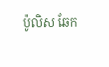ប៉ូលិស ឆែក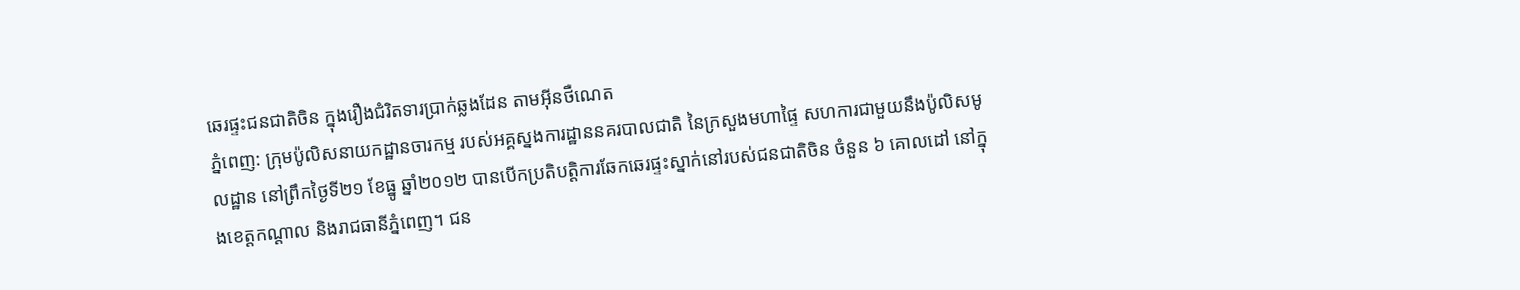ឆេរផ្ទះជនជាតិចិន ក្នុងរឿងជំរិតទារប្រាក់ឆ្លងដែន តាមអ៊ីនថឺណេត
ភ្នំពេញ: ក្រុមប៉ូលិសនាយកដ្ឋានចារកម្ម របស់អគ្គស្នងការដ្ឋាននគរបាលជាតិ នៃក្រសួងមហាផ្ទៃ សហការជាមួយនឹងប៉ូលិសមូលដ្ឋាន នៅព្រឹកថ្ងៃទី២១ ខែធ្នូ ឆ្នាំ២០១២ បានបើកប្រតិបត្តិការឆែកឆេរផ្ទះស្នាក់នៅរបស់ជនជាតិចិន ចំនួន ៦ គោលដៅ នៅក្នុងខេត្តកណ្តាល និងរាជធានីភ្នំពេញ។ ជន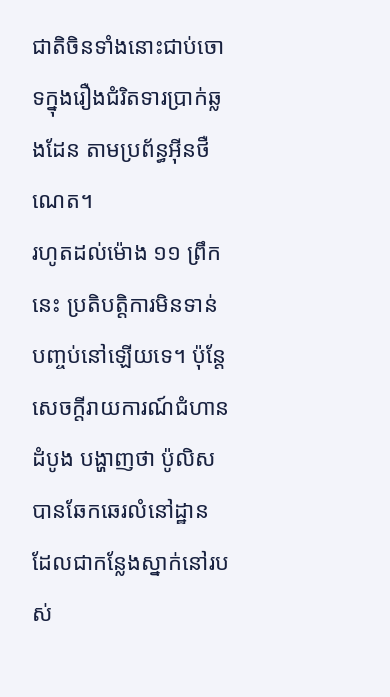ជាតិចិនទាំងនោះជាប់ចោទក្នុងរឿងជំរិតទារប្រាក់ឆ្លងដែន តាមប្រព័ន្ធអ៊ីនថឺណេត។
រហូតដល់ម៉ោង ១១ ព្រឹកនេះ ប្រតិបត្តិការមិនទាន់បញ្ចប់នៅឡើយទេ។ ប៉ុន្តែសេចក្តីរាយការណ៍ជំហានដំបូង បង្ហាញថា ប៉ូលិសបានឆែកឆេរលំនៅដ្ឋាន ដែលជាកន្លែងស្នាក់នៅរបស់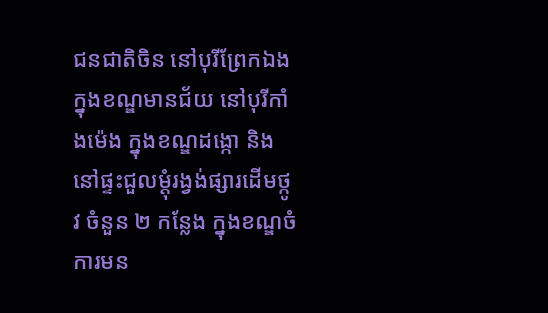ជនជាតិចិន នៅបុរីព្រែកឯង ក្នុងខណ្ឌមានជ័យ នៅបុរីកាំងម៉េង ក្នុងខណ្ឌដង្កោ និងនៅផ្ទះជួលម្តុំរង្វង់ផ្សារដើមថ្កូវ ចំនួន ២ កន្លែង ក្នុងខណ្ឌចំការមន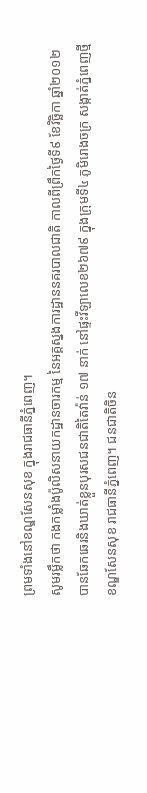ព្រមទាំងនៅខណ្ឌសែនសុខ ក្នុងរាជធានីភ្នំពេញ។
សូមរម្លឹកថា កងកម្លាំងប៉ូលិសនាយកដ្ឋានចារកម្ម នៃអគ្គស្នងការដ្ឋាននគរបាលជាតិ កាលពីព្រឹកថ្ងៃទី៩ ខែវិច្ឆិកា ឆ្នាំ២០១២ បានឆែកឆេរនិងឃាត់ខ្លួនបុរសជនជាតិតៃវ៉ាន់ ១៧ នាក់ នៅផ្ទះវីឡាលេខ២៦៧៩ ក្នុងក្រុមទី៤ ភូមិរោងចក្រ សង្កាត់ភ្នំពេញថ្មី ខណ្ឌសែនសុខ រាជធានីភ្នំពេញ។ ជនជាតិចិន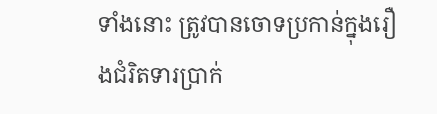ទាំងនោះ ត្រូវបានចោទប្រកាន់ក្នុងរឿងជំរិតទារប្រាក់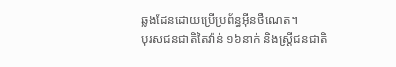ឆ្លងដែនដោយប្រើប្រព័ន្ធអ៊ីនថឺណេត។
បុរសជនជាតិតៃវ៉ាន់ ១៦នាក់ និងស្ត្រីជនជាតិ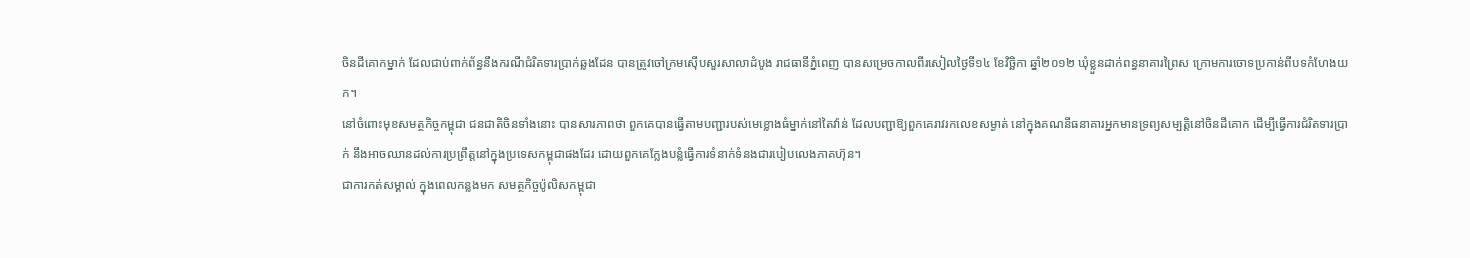ចិនដីគោកម្នាក់ ដែលជាប់ពាក់ព័ន្ធនឹងករណីជំរិតទារប្រាក់ឆ្លងដែន បានត្រូវចៅក្រមស៊ើបសួរសាលាដំបូង រាជធានីភ្នំពេញ បានសម្រេចកាលពីរសៀលថ្ងៃទី១៤ ខែវិច្ឆិកា ឆ្នាំ២០១២ ឃុំខ្លួនដាក់ពន្ធនាគារព្រៃស ក្រោមការចោទប្រកាន់ពីបទកំហែងយក។
នៅចំពោះមុខសមត្ថកិច្ចកម្ពុជា ជនជាតិចិនទាំងនោះ បានសារភាពថា ពួកគេបានធ្វើតាមបញ្ជារបស់មេខ្លោងធំម្នាក់នៅតៃវ៉ាន់ ដែលបញ្ជាឱ្យពួកគេរាវរកលេខសម្ងាត់ នៅក្នុងគណនីធនាគារអ្នកមានទ្រព្យសម្បត្តិនៅចិនដីគោក ដើម្បីធ្វើការជំរិតទារប្រាក់ នឹងអាចឈានដល់ការប្រព្រឹត្តនៅក្នុងប្រទេសកម្ពុជាផងដែរ ដោយពួកគេក្លែងបន្លំធ្វើការទំនាក់ទំនងជារបៀបលេងភាគហ៊ុន។
ជាការកត់សម្គាល់ ក្នុងពេលកន្លងមក សមត្ថកិច្ចប៉ូលិសកម្ពុជា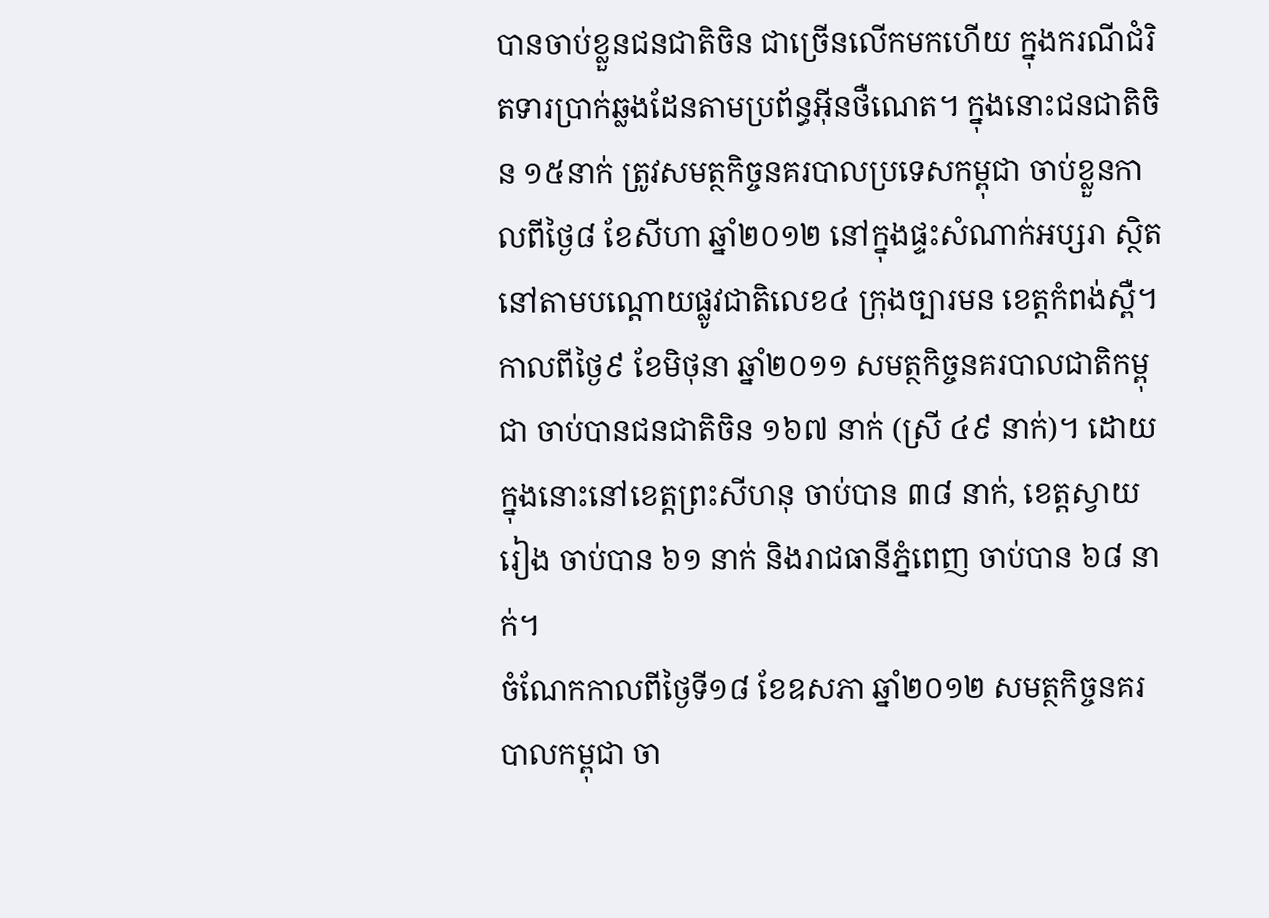បានចាប់ខ្លួនជនជាតិចិន ជាច្រើនលើកមកហើយ ក្នុងករណីជំរិតទារប្រាក់ឆ្លងដែនតាមប្រព័ន្ធអ៊ីនថឺណេត។ ក្នុងនោះជនជាតិចិន ១៥នាក់ ត្រូវសមត្ថកិច្ចនគរបាលប្រទេសកម្ពុជា ចាប់ខ្លួនកាលពីថ្ងៃ៨ ខែសីហា ឆ្នាំ២០១២ នៅក្នុងផ្ទះសំណាក់អប្សរា ស្ថិតនៅតាមបណ្តោយផ្លូវជាតិលេខ៤ ក្រុងច្បារមន ខេត្តកំពង់ស្ពឺ។
កាលពីថ្ងៃ៩ ខែមិថុនា ឆ្នាំ២០១១ សមត្ថកិច្ចនគរបាលជាតិកម្ពុជា ចាប់បានជនជាតិចិន ១៦៧ នាក់ (ស្រី ៤៩ នាក់)។ ដោយក្នុងនោះនៅខេត្តព្រះសីហនុ ចាប់បាន ៣៨ នាក់, ខេត្តស្វាយរៀង ចាប់បាន ៦១ នាក់ និងរាជធានីភ្នំពេញ ចាប់បាន ៦៨ នាក់។
ចំណែកកាលពីថ្ងៃទី១៨ ខែឧសភា ឆ្នាំ២០១២ សមត្ថកិច្ចនគរបាលកម្ពុជា ចា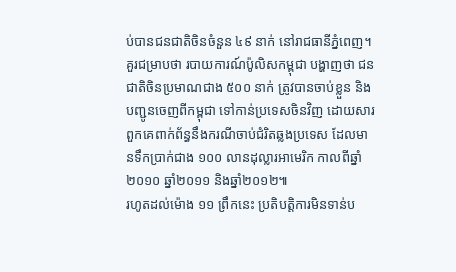ប់បានជនជាតិចិនចំនួន ៤៩ នាក់ នៅរាជធានីភ្នំពេញ។
គួរជម្រាបថា របាយការណ៍ប៉ូលិសកម្ពុជា បង្ហាញថា ជនជាតិចិនប្រមាណជាង ៥០០ នាក់ ត្រូវបានចាប់ខ្លួន និងបញ្ជូនចេញពីកម្ពុជា ទៅកាន់ប្រទេសចិនវិញ ដោយសារពួកគេពាក់ព័ន្ធនឹងករណីចាប់ជំរិតឆ្លងប្រទេស ដែលមានទឹកប្រាក់ជាង ១០០ លានដុល្លារអាមេរិក កាលពីឆ្នាំ២០១០ ឆ្នាំ២០១១ និងឆ្នាំ២០១២៕
រហូតដល់ម៉ោង ១១ ព្រឹកនេះ ប្រតិបត្តិការមិនទាន់ប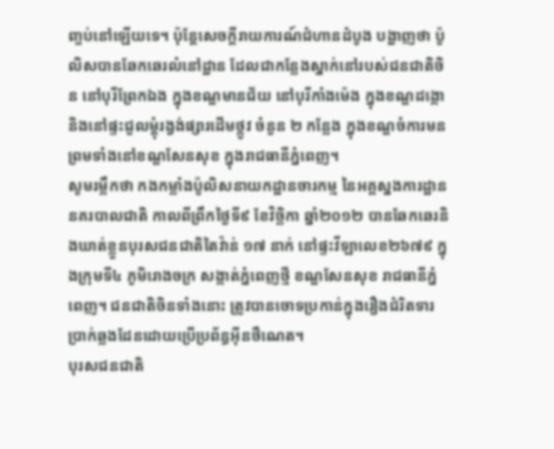ញ្ចប់នៅឡើយទេ។ ប៉ុន្តែសេចក្តីរាយការណ៍ជំហានដំបូង បង្ហាញថា ប៉ូលិសបានឆែកឆេរលំនៅដ្ឋាន ដែលជាកន្លែងស្នាក់នៅរបស់ជនជាតិចិន នៅបុរីព្រែកឯង ក្នុងខណ្ឌមានជ័យ នៅបុរីកាំងម៉េង ក្នុងខណ្ឌដង្កោ និងនៅផ្ទះជួលម្តុំរង្វង់ផ្សារដើមថ្កូវ ចំនួន ២ កន្លែង ក្នុងខណ្ឌចំការមន ព្រមទាំងនៅខណ្ឌសែនសុខ ក្នុងរាជធានីភ្នំពេញ។
សូមរម្លឹកថា កងកម្លាំងប៉ូលិសនាយកដ្ឋានចារកម្ម នៃអគ្គស្នងការដ្ឋាននគរបាលជាតិ កាលពីព្រឹកថ្ងៃទី៩ ខែវិច្ឆិកា ឆ្នាំ២០១២ បានឆែកឆេរនិងឃាត់ខ្លួនបុរសជនជាតិតៃវ៉ាន់ ១៧ នាក់ នៅផ្ទះវីឡាលេខ២៦៧៩ ក្នុងក្រុមទី៤ ភូមិរោងចក្រ សង្កាត់ភ្នំពេញថ្មី ខណ្ឌសែនសុខ រាជធានីភ្នំពេញ។ ជនជាតិចិនទាំងនោះ ត្រូវបានចោទប្រកាន់ក្នុងរឿងជំរិតទារប្រាក់ឆ្លងដែនដោយប្រើប្រព័ន្ធអ៊ីនថឺណេត។
បុរសជនជាតិ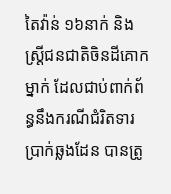តៃវ៉ាន់ ១៦នាក់ និងស្ត្រីជនជាតិចិនដីគោកម្នាក់ ដែលជាប់ពាក់ព័ន្ធនឹងករណីជំរិតទារប្រាក់ឆ្លងដែន បានត្រូ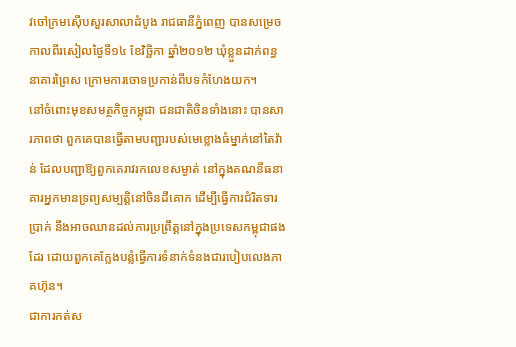វចៅក្រមស៊ើបសួរសាលាដំបូង រាជធានីភ្នំពេញ បានសម្រេចកាលពីរសៀលថ្ងៃទី១៤ ខែវិច្ឆិកា ឆ្នាំ២០១២ ឃុំខ្លួនដាក់ពន្ធនាគារព្រៃស ក្រោមការចោទប្រកាន់ពីបទកំហែងយក។
នៅចំពោះមុខសមត្ថកិច្ចកម្ពុជា ជនជាតិចិនទាំងនោះ បានសារភាពថា ពួកគេបានធ្វើតាមបញ្ជារបស់មេខ្លោងធំម្នាក់នៅតៃវ៉ាន់ ដែលបញ្ជាឱ្យពួកគេរាវរកលេខសម្ងាត់ នៅក្នុងគណនីធនាគារអ្នកមានទ្រព្យសម្បត្តិនៅចិនដីគោក ដើម្បីធ្វើការជំរិតទារប្រាក់ នឹងអាចឈានដល់ការប្រព្រឹត្តនៅក្នុងប្រទេសកម្ពុជាផងដែរ ដោយពួកគេក្លែងបន្លំធ្វើការទំនាក់ទំនងជារបៀបលេងភាគហ៊ុន។
ជាការកត់ស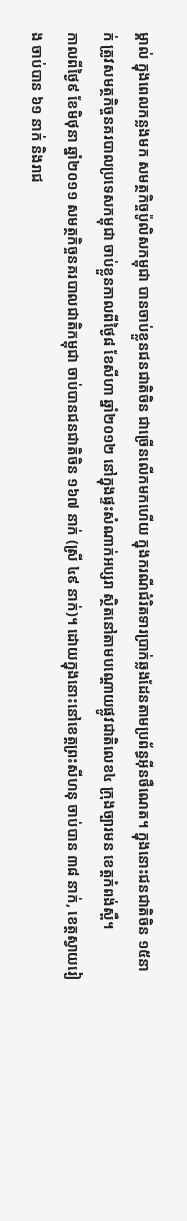ម្គាល់ ក្នុងពេលកន្លងមក សមត្ថកិច្ចប៉ូលិសកម្ពុជា បានចាប់ខ្លួនជនជាតិចិន ជាច្រើនលើកមកហើយ ក្នុងករណីជំរិតទារប្រាក់ឆ្លងដែនតាមប្រព័ន្ធអ៊ីនថឺណេត។ ក្នុងនោះជនជាតិចិន ១៥នាក់ ត្រូវសមត្ថកិច្ចនគរបាលប្រទេសកម្ពុជា ចាប់ខ្លួនកាលពីថ្ងៃ៨ ខែសីហា ឆ្នាំ២០១២ នៅក្នុងផ្ទះសំណាក់អប្សរា ស្ថិតនៅតាមបណ្តោយផ្លូវជាតិលេខ៤ ក្រុងច្បារមន ខេត្តកំពង់ស្ពឺ។
កាលពីថ្ងៃ៩ ខែមិថុនា ឆ្នាំ២០១១ សមត្ថកិច្ចនគរបាលជាតិកម្ពុជា ចាប់បានជនជាតិចិន ១៦៧ នាក់ (ស្រី ៤៩ នាក់)។ ដោយក្នុងនោះនៅខេត្តព្រះសីហនុ ចាប់បាន ៣៨ នាក់, ខេត្តស្វាយរៀង ចាប់បាន ៦១ នាក់ និងរាជ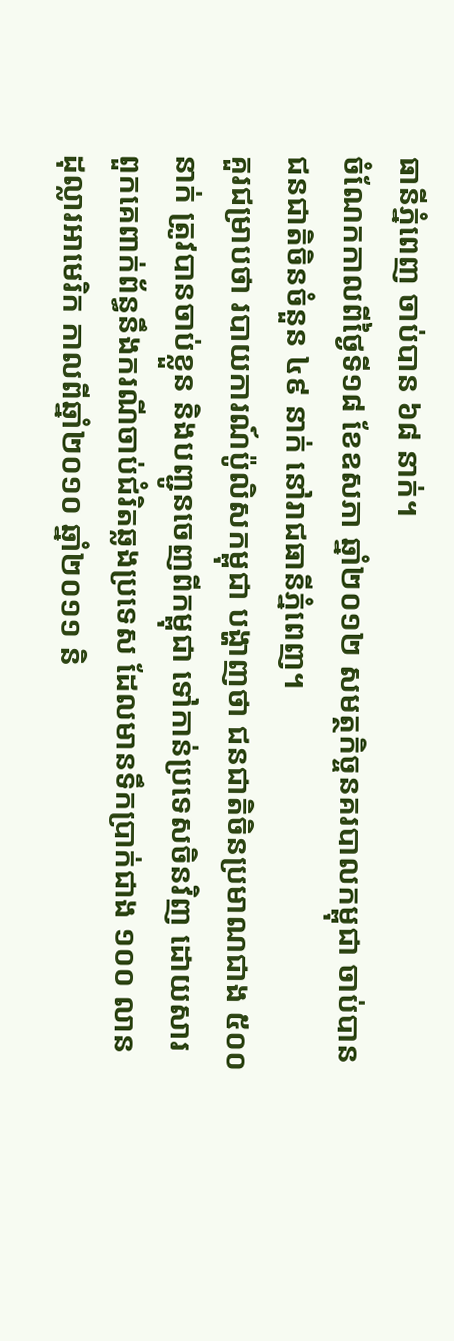ធានីភ្នំពេញ ចាប់បាន ៦៨ នាក់។
ចំណែកកាលពីថ្ងៃទី១៨ ខែឧសភា ឆ្នាំ២០១២ សមត្ថកិច្ចនគរបាលកម្ពុជា ចាប់បានជនជាតិចិនចំនួន ៤៩ នាក់ នៅរាជធានីភ្នំពេញ។
គួរជម្រាបថា របាយការណ៍ប៉ូលិសកម្ពុជា បង្ហាញថា ជនជាតិចិនប្រមាណជាង ៥០០ នាក់ ត្រូវបានចាប់ខ្លួន និងបញ្ជូនចេញពីកម្ពុជា ទៅកាន់ប្រទេសចិនវិញ ដោយសារពួកគេពាក់ព័ន្ធនឹងករណីចាប់ជំរិតឆ្លងប្រទេស ដែលមានទឹកប្រាក់ជាង ១០០ លានដុល្លារអាមេរិក កាលពីឆ្នាំ២០១០ ឆ្នាំ២០១១ និ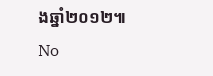ងឆ្នាំ២០១២៕
No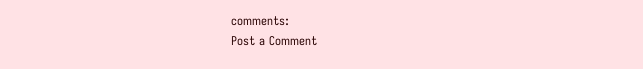comments:
Post a Comment